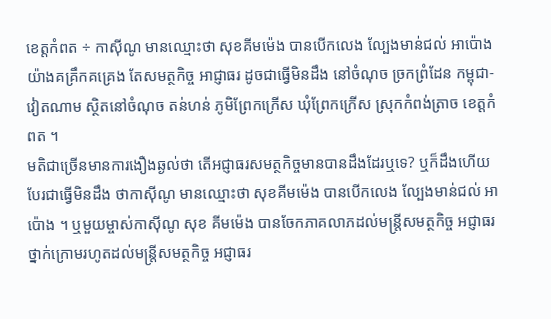ខេត្តកំពត ÷ កាស៊ីណូ មានឈ្មោះថា សុខគីមម៉េង បានបើកលេង ល្បែងមាន់ជល់ អាប៉ោង យ៉ាងគគ្រឹកគគ្រេង តែសមត្ថកិច្ច អាជ្ញាធរ ដូចជាធ្វើមិនដឹង នៅចំណុច ច្រកព្រំដែន កម្ពុជា-វៀតណាម ស្ថិតនៅចំណុច តន់ហន់ ភូមិព្រែកក្រើស ឃុំព្រែកក្រើស ស្រុកកំពង់ត្រាច ខេត្តកំពត ។
មតិជាច្រើនមានការងឿងឆ្ងល់ថា តើអជ្ញាធរសមត្ថកិច្ចមានបានដឹងដែរឬទេ? ឬក៏ដឹងហើយបែរជាធ្វើមិនដឹង ថាកាស៊ីណូ មានឈ្មោះថា សុខគីមម៉េង បានបើកលេង ល្បែងមាន់ជល់ អាប៉ោង ។ ឬមួយម្ចាស់កាស៊ីណូ សុខ គីមម៉េង បានចែកភាគលាភដល់មន្រ្តីសមត្ថកិច្ច អជ្ញាធរ ថ្នាក់ក្រោមរហូតដល់មន្រ្តីសមត្ថកិច្ច អជ្ញាធរ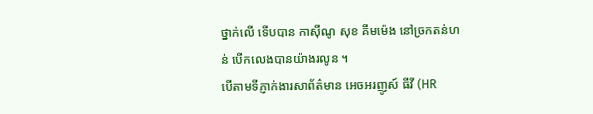ថ្នាក់លើ ទើបបាន កាស៊ីណូ សុខ គីមម៉េង នៅច្រកតន់ហន់ បើកលេងបានយ៉ាងរលូន ។
បើតាមទីភ្ញាក់ងារសាព័ត៌មាន អេចអរញូស៍ ធីវី (HR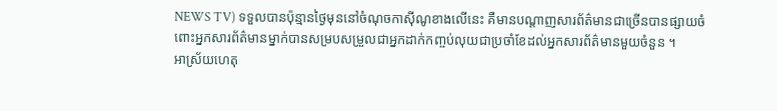NEWS TV) ទទួលបានប៉ុន្មានថ្ងៃមុននៅចំណុចកាស៊ីណូខាងលើនេះ គឺមានបណ្តាញសារព័ត៌មានជាច្រើនបានផ្សាយចំពោះអ្នកសារព័ត៌មានម្នាក់បានសម្របសម្រួលជាអ្នកដាក់កញ្ចប់លុយជាប្រចាំខែដល់អ្នកសារព័ត៌មានមួយចំនួន ។
អាស្រ័យហេតុ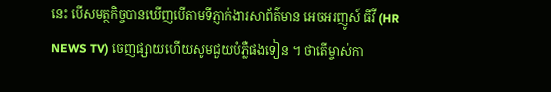នេះ បើសមត្ថកិច្ចបានឃើញបើតាមទីភ្ញាក់ងារសាព័ត៌មាន អេចអរញូស៍ ធីវី (HR NEWS TV) ចេញផ្សាយហើយសូមជួយបំភ្លឺផងទៀន ។ ថាតើម្ចាស់កា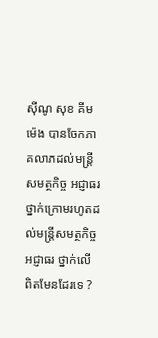ស៊ីណូ សុខ គីមម៉េង បានចែកភាគលាភដល់មន្រ្តីសមត្ថកិច្ច អជ្ញាធរ ថ្នាក់ក្រោមរហូតដល់មន្រ្តីសមត្ថកិច្ច អជ្ញាធរ ថ្នាក់លើ ពិតមែនដែរទេ ?